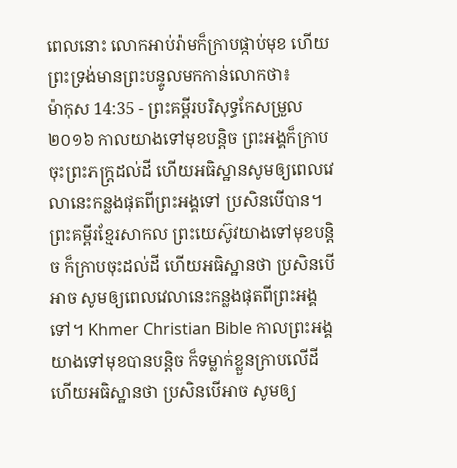ពេលនោះ លោកអាប់រ៉ាមក៏ក្រាបផ្កាប់មុខ ហើយព្រះទ្រង់មានព្រះបន្ទូលមកកាន់លោកថា៖
ម៉ាកុស 14:35 - ព្រះគម្ពីរបរិសុទ្ធកែសម្រួល ២០១៦ កាលយាងទៅមុខបន្តិច ព្រះអង្គក៏ក្រាបចុះព្រះភក្ត្រដល់ដី ហើយអធិស្ឋានសូមឲ្យពេលវេលានេះកន្លងផុតពីព្រះអង្គទៅ ប្រសិនបើបាន។ ព្រះគម្ពីរខ្មែរសាកល ព្រះយេស៊ូវយាងទៅមុខបន្តិច ក៏ក្រាបចុះដល់ដី ហើយអធិស្ឋានថា ប្រសិនបើអាច សូមឲ្យពេលវេលានេះកន្លងផុតពីព្រះអង្គទៅ។ Khmer Christian Bible កាលព្រះអង្គយាងទៅមុខបានបន្ដិច ក៏ទម្លាក់ខ្លួនក្រាបលើដី ហើយអធិស្ឋានថា ប្រសិនបើអាច សូមឲ្យ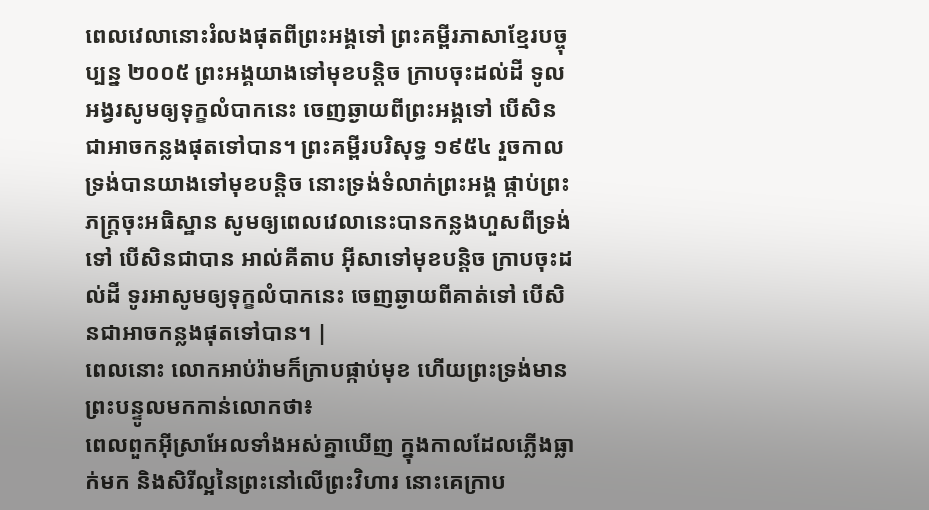ពេលវេលានោះរំលងផុតពីព្រះអង្គទៅ ព្រះគម្ពីរភាសាខ្មែរបច្ចុប្បន្ន ២០០៥ ព្រះអង្គយាងទៅមុខបន្តិច ក្រាបចុះដល់ដី ទូលអង្វរសូមឲ្យទុក្ខលំបាកនេះ ចេញឆ្ងាយពីព្រះអង្គទៅ បើសិនជាអាចកន្លងផុតទៅបាន។ ព្រះគម្ពីរបរិសុទ្ធ ១៩៥៤ រួចកាលទ្រង់បានយាងទៅមុខបន្តិច នោះទ្រង់ទំលាក់ព្រះអង្គ ផ្កាប់ព្រះភក្ត្រចុះអធិស្ឋាន សូមឲ្យពេលវេលានេះបានកន្លងហួសពីទ្រង់ទៅ បើសិនជាបាន អាល់គីតាប អ៊ីសាទៅមុខបន្ដិច ក្រាបចុះដល់ដី ទូរអាសូមឲ្យទុក្ខលំបាកនេះ ចេញឆ្ងាយពីគាត់ទៅ បើសិនជាអាចកន្លងផុតទៅបាន។ |
ពេលនោះ លោកអាប់រ៉ាមក៏ក្រាបផ្កាប់មុខ ហើយព្រះទ្រង់មានព្រះបន្ទូលមកកាន់លោកថា៖
ពេលពួកអ៊ីស្រាអែលទាំងអស់គ្នាឃើញ ក្នុងកាលដែលភ្លើងធ្លាក់មក និងសិរីល្អនៃព្រះនៅលើព្រះវិហារ នោះគេក្រាប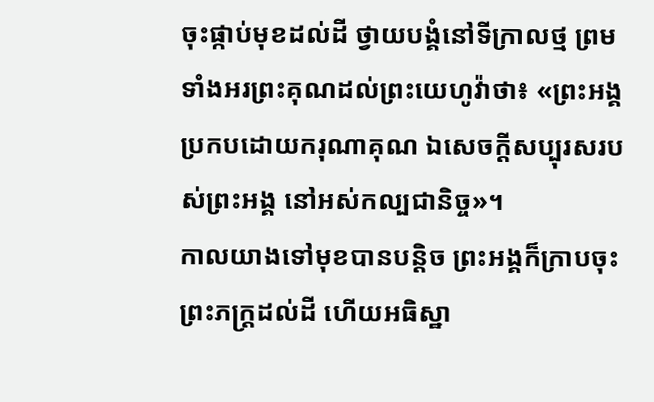ចុះផ្កាប់មុខដល់ដី ថ្វាយបង្គំនៅទីក្រាលថ្ម ព្រមទាំងអរព្រះគុណដល់ព្រះយេហូវ៉ាថា៖ «ព្រះអង្គប្រកបដោយករុណាគុណ ឯសេចក្ដីសប្បុរសរបស់ព្រះអង្គ នៅអស់កល្បជានិច្ច»។
កាលយាងទៅមុខបានបន្តិច ព្រះអង្គក៏ក្រាបចុះព្រះភក្ត្រដល់ដី ហើយអធិស្ឋា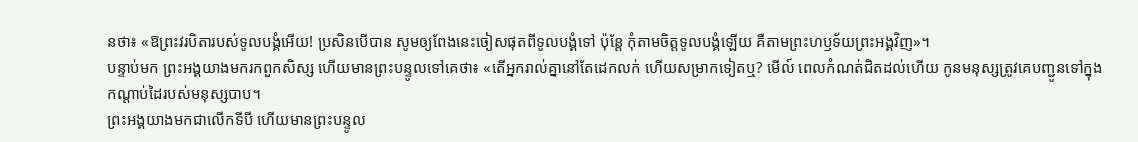នថា៖ «ឱព្រះវរបិតារបស់ទូលបង្គំអើយ! ប្រសិនបើបាន សូមឲ្យពែងនេះចៀសផុតពីទូលបង្គំទៅ ប៉ុន្តែ កុំតាមចិត្តទូលបង្គំឡើយ គឺតាមព្រះហឫទ័យព្រះអង្គវិញ»។
បន្ទាប់មក ព្រះអង្គយាងមករកពួកសិស្ស ហើយមានព្រះបន្ទូលទៅគេថា៖ «តើអ្នករាល់គ្នានៅតែដេកលក់ ហើយសម្រាកទៀតឬ? មើល៍ ពេលកំណត់ជិតដល់ហើយ កូនមនុស្សត្រូវគេបញ្ជូនទៅក្នុងកណ្តាប់ដៃរបស់មនុស្សបាប។
ព្រះអង្គយាងមកជាលើកទីបី ហើយមានព្រះបន្ទូល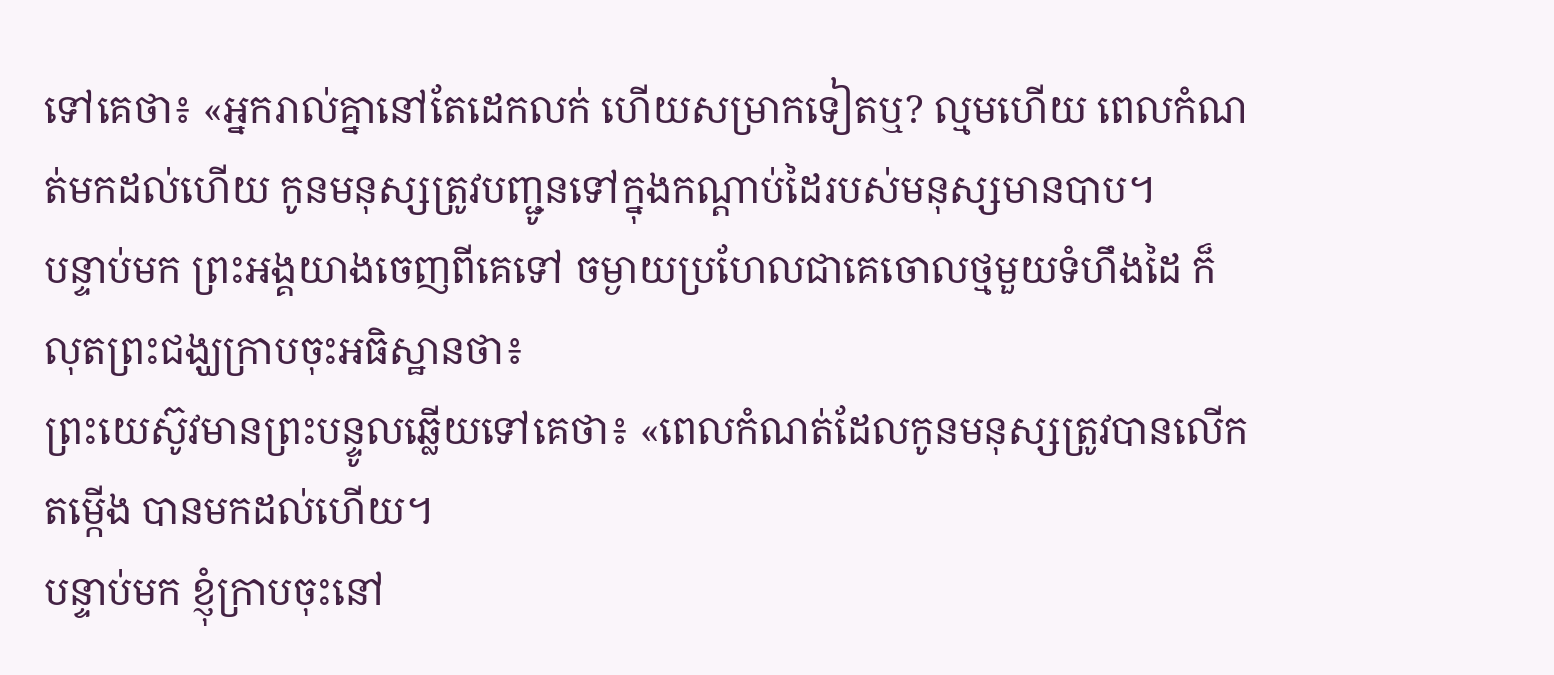ទៅគេថា៖ «អ្នករាល់គ្នានៅតែដេកលក់ ហើយសម្រាកទៀតឬ? ល្មមហើយ ពេលកំណត់មកដល់ហើយ កូនមនុស្សត្រូវបញ្ជូនទៅក្នុងកណ្ដាប់ដៃរបស់មនុស្សមានបាប។
បន្ទាប់មក ព្រះអង្គយាងចេញពីគេទៅ ចម្ងាយប្រហែលជាគេចោលថ្មមួយទំហឹងដៃ ក៏លុតព្រះជង្ឃក្រាបចុះអធិស្ឋានថា៖
ព្រះយេស៊ូវមានព្រះបន្ទូលឆ្លើយទៅគេថា៖ «ពេលកំណត់ដែលកូនមនុស្សត្រូវបានលើកតម្កើង បានមកដល់ហើយ។
បន្ទាប់មក ខ្ញុំក្រាបចុះនៅ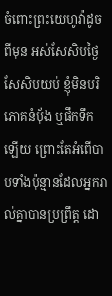ចំពោះព្រះយេហូវ៉ាដូចពីមុន អស់សែសិបថ្ងៃសែសិបយប់ ខ្ញុំមិនបរិភោគនំប៉័ង ឬផឹកទឹកឡើយ ព្រោះតែអំពើបាបទាំងប៉ុន្មានដែលអ្នករាល់គ្នាបានប្រព្រឹត្ត ដោ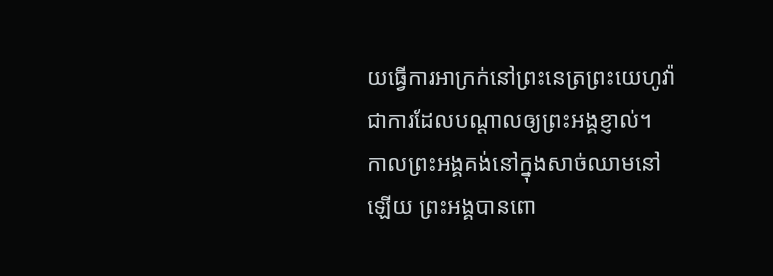យធ្វើការអាក្រក់នៅព្រះនេត្រព្រះយេហូវ៉ា ជាការដែលបណ្ដាលឲ្យព្រះអង្គខ្ញាល់។
កាលព្រះអង្គគង់នៅក្នុងសាច់ឈាមនៅឡើយ ព្រះអង្គបានពោ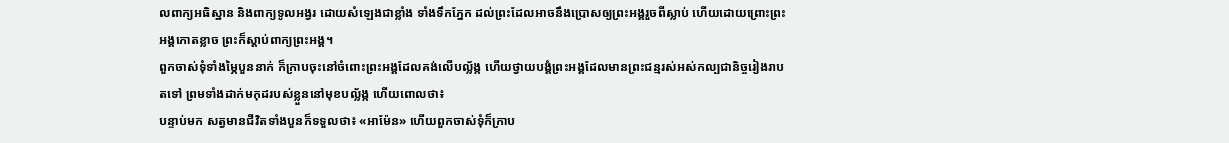លពាក្យអធិស្ឋាន និងពាក្យទូលអង្វរ ដោយសំឡេងជាខ្លាំង ទាំងទឹកភ្នែក ដល់ព្រះដែលអាចនឹងប្រោសឲ្យព្រះអង្គរួចពីស្លាប់ ហើយដោយព្រោះព្រះអង្គកោតខ្លាច ព្រះក៏ស្ដាប់ពាក្យព្រះអង្គ។
ពួកចាស់ទុំទាំងម្ភៃបួននាក់ ក៏ក្រាបចុះនៅចំពោះព្រះអង្គដែលគង់លើបល្ល័ង្ក ហើយថ្វាយបង្គំព្រះអង្គដែលមានព្រះជន្មរស់អស់កល្បជានិច្ចរៀងរាបតទៅ ព្រមទាំងដាក់មកុដរបស់ខ្លួននៅមុខបល្ល័ង្ក ហើយពោលថា៖
បន្ទាប់មក សត្វមានជីវិតទាំងបួនក៏ទទួលថា៖ «អាម៉ែន» ហើយពួកចាស់ទុំក៏ក្រាប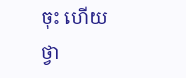ចុះ ហើយថ្វា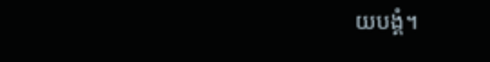យបង្គំ។